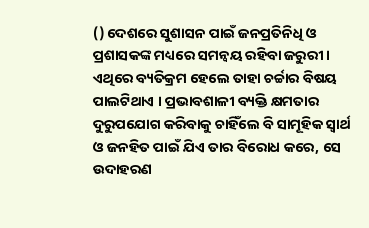() ଦେଶରେ ସୁଶାସନ ପାଇଁ ଜନପ୍ରତିନିଧି ଓ ପ୍ରଶାସକଙ୍କ ମଧ୍ୟରେ ସମନ୍ୱୟ ରହିବା ଜରୁରୀ । ଏଥିରେ ବ୍ୟତିକ୍ରମ ହେଲେ ତାହା ଚର୍ଚ୍ଚାର ବିଷୟ ପାଲଟିଥାଏ । ପ୍ରଭାବଶାଳୀ ବ୍ୟକ୍ତି କ୍ଷମତାର ଦୁରୁପଯୋଗ କରିବାକୁ ଚାହିଁଲେ ବି ସାମୂହିକ ସ୍ୱାର୍ଥ ଓ ଜନହିତ ପାଇଁ ଯିଏ ତାର ବିରୋଧ କରେ, ସେ ଉଦାହରଣ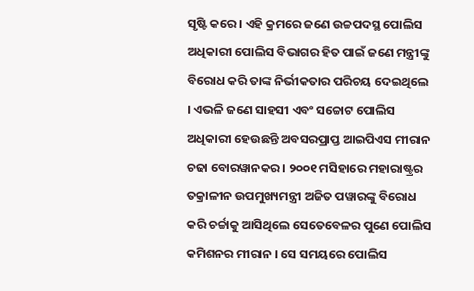ସୃଷ୍ଟି କରେ । ଏହି କ୍ରମରେ ଜଣେ ଉଚ୍ଚପଦସ୍ଥ ପୋଲିସ ଅଧିକାରୀ ପୋଲିସ ବିଭାଗର ହିତ ପାଇଁ ଜଣେ ମନ୍ତ୍ରୀଙ୍କୁ ବିରୋଧ କରି ତାଙ୍କ ନିର୍ଭୀକତାର ପରିଚୟ ଦେଇଥିଲେ । ଏଭଳି ଜଣେ ସାହସୀ ଏବଂ ସଚ୍ଚୋଟ ପୋଲିସ ଅଧିକାରୀ ହେଉଛନ୍ତି ଅବସରପ୍ରାପ୍ତ ଆଇପିଏସ ମୀରାନ ଚଢା ବୋରୱାନକର । ୨୦୦୧ ମସିହାରେ ମହାରାଷ୍ଟ୍ରର ତକ୍ରାଳୀନ ଉପମୁଖ୍ୟମନ୍ତ୍ରୀ ଅଜିତ ପୱାରଙ୍କୁ ବିରୋଧ କରି ଚର୍ଚ୍ଚାକୁ ଆସିଥିଲେ ସେତେବେଳର ପୁଣେ ପୋଲିସ କମିଶନର ମୀରାନ । ସେ ସମୟରେ ପୋଲିସ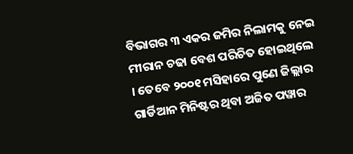ବିଭାଗର ୩ ଏକର ଜମିର ନିଲାମକୁ ନେଇ ମୀରାନ ଚଢା ବେଶ ପରିଚିତ ହୋଇଥିଲେ । ତେବେ ୨୦୦୧ ମସିହାରେ ପୁଣେ ଜିଲ୍ଲାର ଗାର୍ଡିଆନ ମିନିଷ୍ଟର ଥିବା ଅଜିତ ପୱାର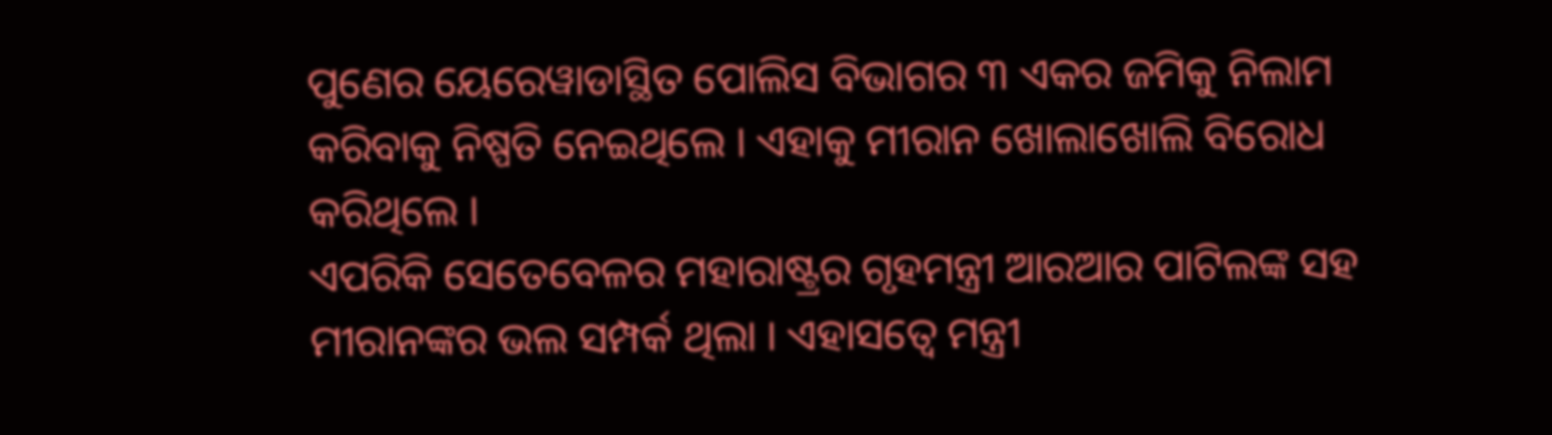ପୁଣେର ୟେରେୱାଡାସ୍ଥିତ ପୋଲିସ ବିଭାଗର ୩ ଏକର ଜମିକୁ ନିଲାମ କରିବାକୁ ନିଷ୍ପତି ନେଇଥିଲେ । ଏହାକୁ ମୀରାନ ଖୋଲାଖୋଲି ବିରୋଧ କରିଥିଲେ ।
ଏପରିକି ସେତେବେଳର ମହାରାଷ୍ଟ୍ରର ଗୃହମନ୍ତ୍ରୀ ଆରଆର ପାଟିଲଙ୍କ ସହ ମୀରାନଙ୍କର ଭଲ ସମ୍ପର୍କ ଥିଲା । ଏହାସତ୍ୱେ ମନ୍ତ୍ରୀ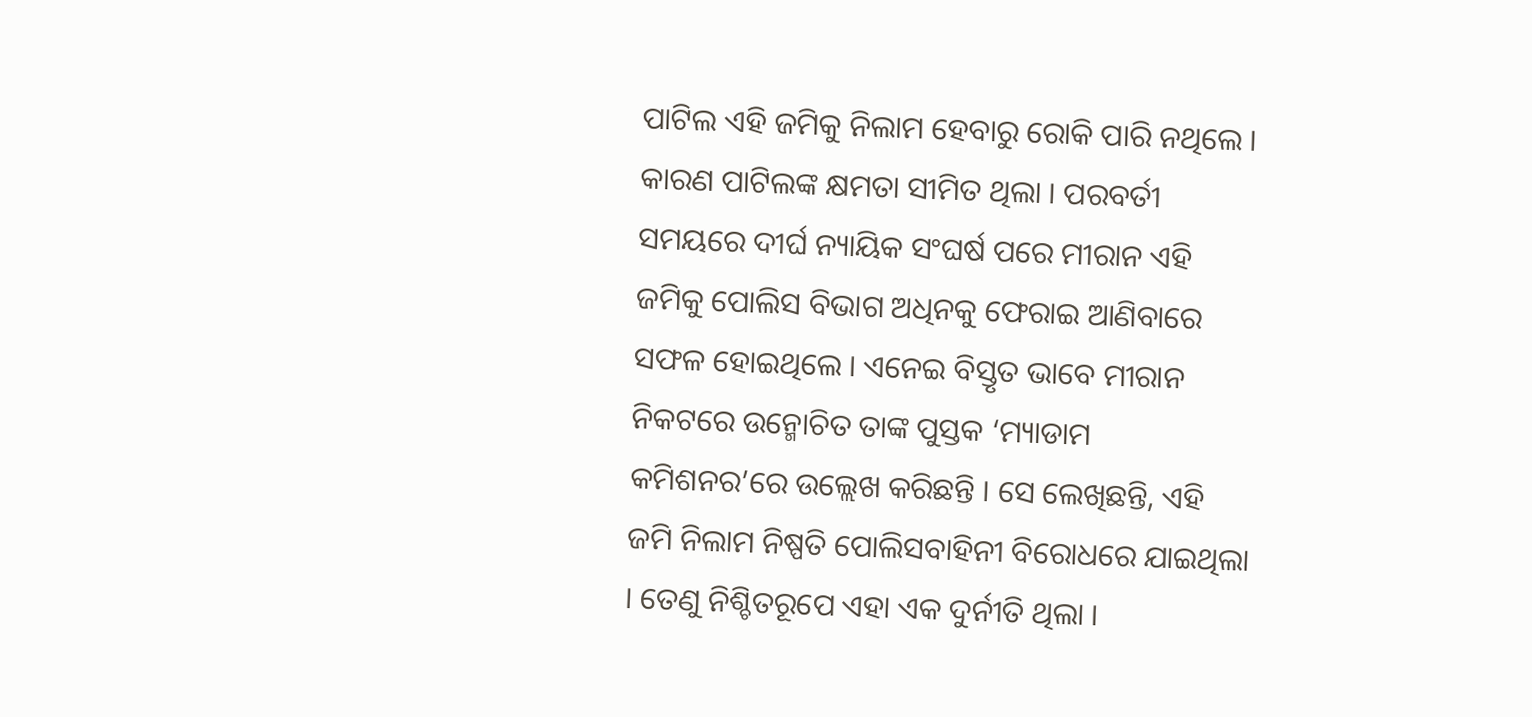ପାଟିଲ ଏହି ଜମିକୁ ନିଲାମ ହେବାରୁ ରୋକି ପାରି ନଥିଲେ । କାରଣ ପାଟିଲଙ୍କ କ୍ଷମତା ସୀମିତ ଥିଲା । ପରବର୍ତୀ ସମୟରେ ଦୀର୍ଘ ନ୍ୟାୟିକ ସଂଘର୍ଷ ପରେ ମୀରାନ ଏହି ଜମିକୁ ପୋଲିସ ବିଭାଗ ଅଧିନକୁ ଫେରାଇ ଆଣିବାରେ ସଫଳ ହୋଇଥିଲେ । ଏନେଇ ବିସ୍ତୃତ ଭାବେ ମୀରାନ ନିକଟରେ ଉନ୍ମୋଚିତ ତାଙ୍କ ପୁସ୍ତକ ‘ମ୍ୟାଡାମ କମିଶନର’ରେ ଉଲ୍ଲେଖ କରିଛନ୍ତି । ସେ ଲେଖିଛନ୍ତି, ଏହି ଜମି ନିଲାମ ନିଷ୍ପତି ପୋଲିସବାହିନୀ ବିରୋଧରେ ଯାଇଥିଲା । ତେଣୁ ନିଶ୍ଚିତରୂପେ ଏହା ଏକ ଦୁର୍ନୀତି ଥିଲା ।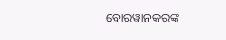ବୋରୱାନକରଙ୍କ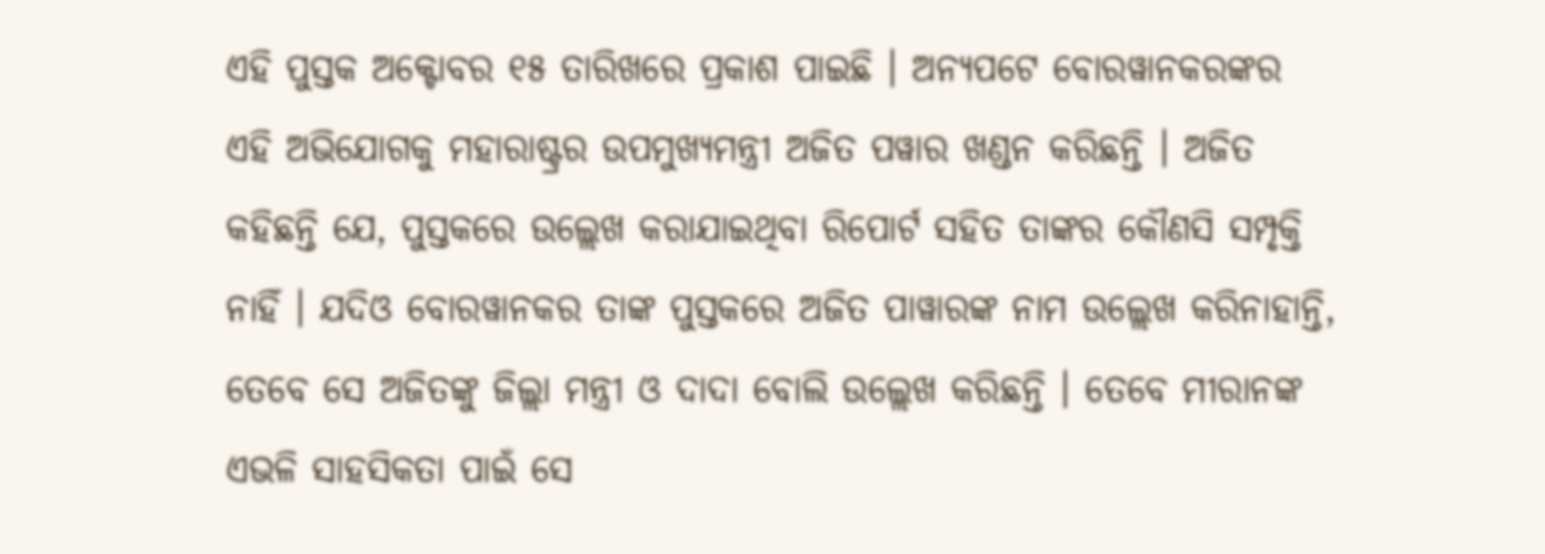ଏହି ପୁସ୍ତକ ଅକ୍ଟୋବର ୧୫ ତାରିଖରେ ପ୍ରକାଶ ପାଇଛି । ଅନ୍ୟପଟେ ବୋରୱାନକରଙ୍କର ଏହି ଅଭିଯୋଗକୁ ମହାରାଷ୍ଟ୍ରର ଉପମୁଖ୍ୟମନ୍ତ୍ରୀ ଅଜିତ ପୱାର ଖଣ୍ଡନ କରିଛନ୍ତି । ଅଜିତ କହିଛନ୍ତି ଯେ, ପୁସ୍ତକରେ ଉଲ୍ଲେଖ କରାଯାଇଥିବା ରିପୋର୍ଟ ସହିତ ତାଙ୍କର କୌଣସି ସମ୍ପୃକ୍ତି ନାହିଁ । ଯଦିଓ ବୋରୱାନକର ତାଙ୍କ ପୁସ୍ତକରେ ଅଜିତ ପାୱାରଙ୍କ ନାମ ଉଲ୍ଲେଖ କରିନାହାନ୍ତି, ତେବେ ସେ ଅଜିତଙ୍କୁ ଜିଲ୍ଲା ମନ୍ତ୍ରୀ ଓ ଦାଦା ବୋଲି ଉଲ୍ଲେଖ କରିଛନ୍ତି । ତେବେ ମୀରାନଙ୍କ ଏଭଳି ସାହସିକତା ପାଇଁ ସେ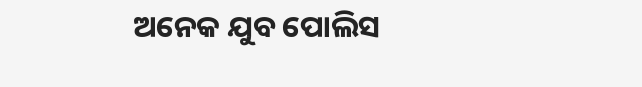ଅନେକ ଯୁବ ପୋଲିସ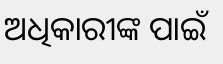ଅଧିକାରୀଙ୍କ ପାଇଁ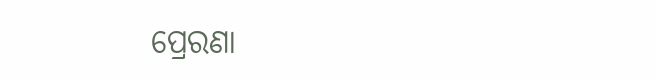ପ୍ରେରଣା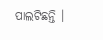ପାଲଟିଛନ୍ତି ।